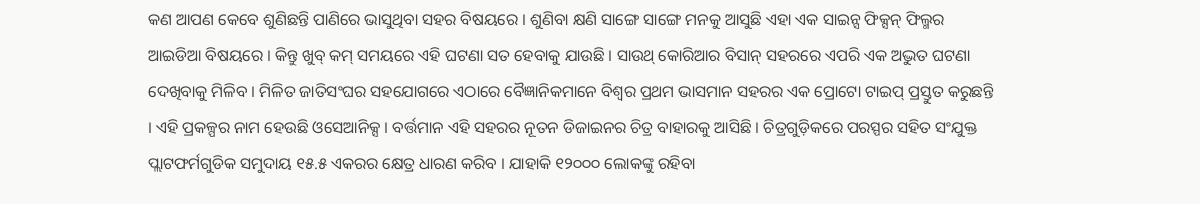କଣ ଆପଣ କେବେ ଶୁଣିଛନ୍ତି ପାଣିରେ ଭାସୁଥିବା ସହର ବିଷୟରେ । ଶୁଣିବା କ୍ଷଣି ସାଙ୍ଗେ ସାଙ୍ଗେ ମନକୁ ଆସୁଛି ଏହା ଏକ ସାଇନ୍ସ ଫିକ୍ସନ୍ ଫିଲ୍ମର ଆଇଡିଆ ବିଷୟରେ । କିନ୍ତୁ ଖୁବ୍ କମ୍ ସମୟରେ ଏହି ଘଟଣା ସତ ହେବାକୁ ଯାଉଛି । ସାଉଥ୍ କୋରିଆର ବିସାନ୍ ସହରରେ ଏପରି ଏକ ଅଦ୍ଭୁତ ଘଟଣା ଦେଖିବାକୁ ମିଳିବ । ମିଳିତ ଜାତିସଂଘର ସହଯୋଗରେ ଏଠାରେ ବୈଜ୍ଞାନିକମାନେ ବିଶ୍ୱର ପ୍ରଥମ ଭାସମାନ ସହରର ଏକ ପ୍ରୋଟୋ ଟାଇପ୍ ପ୍ରସ୍ତୁତ କରୁଛନ୍ତି । ଏହି ପ୍ରକଳ୍ପର ନାମ ହେଉଛି ଓସେଆନିକ୍ସ । ବର୍ତ୍ତମାନ ଏହି ସହରର ନୂତନ ଡିଜାଇନର ଚିତ୍ର ବାହାରକୁ ଆସିଛି । ଚିତ୍ରଗୁଡ଼ିକରେ ପରସ୍ପର ସହିତ ସଂଯୁକ୍ତ ପ୍ଲାଟଫର୍ମଗୁଡିକ ସମୁଦାୟ ୧୫.୫ ଏକରର କ୍ଷେତ୍ର ଧାରଣ କରିବ । ଯାହାକି ୧୨୦୦୦ ଲୋକଙ୍କୁ ରହିବା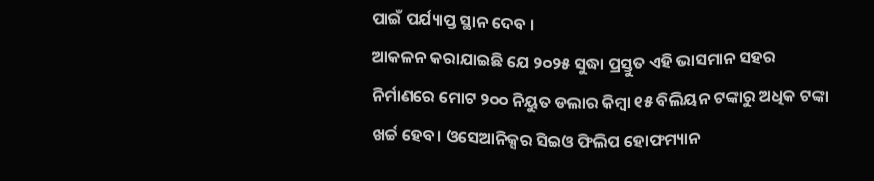ପାଇଁ ପର୍ଯ୍ୟାପ୍ତ ସ୍ଥାନ ଦେବ ।
ଆକଳନ କରାଯାଇଛି ଯେ ୨୦୨୫ ସୁଦ୍ଧା ପ୍ରସ୍ତୁତ ଏହି ଭାସମାନ ସହର ନିର୍ମାଣରେ ମୋଟ ୨୦୦ ନିୟୁତ ଡଲାର କିମ୍ବା ୧୫ ବିଲିୟନ ଟଙ୍କାରୁ ଅଧିକ ଟଙ୍କା ଖର୍ଚ୍ଚ ହେବ। ଓସେଆନିକ୍ସର ସିଇଓ ଫିଲିପ ହୋଫମ୍ୟାନ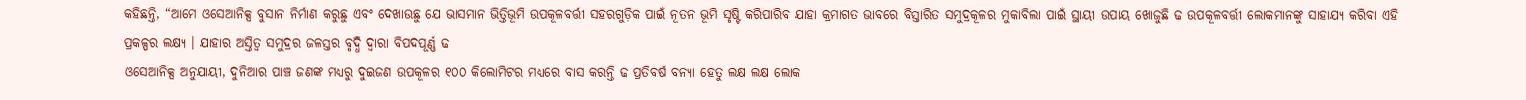କହିଛନ୍ତି, “ଆମେ ଓସେଆନିକ୍ସ ବୁସାନ ନିର୍ମାଣ କରୁଛୁ ଏବଂ ଦେଖାଉଛୁ ଯେ ଭାସମାନ ଭିତ୍ତିଭୂମି ଉପକୂଳବର୍ତ୍ତୀ ସହରଗୁଡ଼ିକ ପାଇଁ ନୂତନ ଭୂମି ସୃଷ୍ଟି କରିପାରିବ ଯାହା କ୍ରମାଗତ ଭାବରେ ବିସ୍ତାରିତ ସମୁଦ୍ରକୂଳର ମୁକାବିଲା ପାଇଁ ସ୍ଥାୟୀ ଉପାୟ ଖୋଜୁଛି ଢ ଉପକୂଳବର୍ତ୍ତୀ ଲୋକମାନଙ୍କୁ ସାହାଯ୍ୟ କରିବା ଏହି ପ୍ରକଳ୍ପର ଲକ୍ଷ୍ୟ । ଯାହାର ଅସ୍ତିତ୍ୱ ସମୁଦ୍ରର ଜଳସ୍ତର ବୃଦ୍ଧି ଦ୍ୱାରା ବିପଦପୂର୍ଣ୍ଣ ଢ
ଓସେଆନିକ୍ସ ଅନୁଯାୟୀ, ଦୁନିଆର ପାଞ୍ଚ ଜଣଙ୍କ ମଧ୍ୟରୁ ଦୁଇଜଣ ଉପକୂଳର ୧୦୦ କିଲୋମିଟର ମଧ୍ୟରେ ବାସ କରନ୍ତି ଢ ପ୍ରତିବର୍ଷ ବନ୍ୟା ହେତୁ ଲକ୍ଷ ଲକ୍ଷ ଲୋକ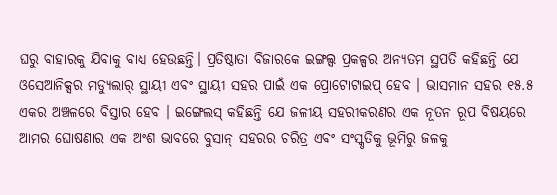ଘରୁ ବାହାରକୁ ଯିବାକୁ ବାଧ୍ୟ ହେଉଛନ୍ତି। ପ୍ରତିଷ୍ଠାତା ବିଜାରକେ ଇଙ୍ଗଲ୍ସ ପ୍ରକଳ୍ପର ଅନ୍ୟତମ ସ୍ଥପତି କହିଛନ୍ତି ଯେ ଓସେଆନିକ୍ସର ମଡ୍ୟୁଲାର୍ ସ୍ଥାୟୀ ଏବଂ ସ୍ଥାୟୀ ସହର ପାଇଁ ଏକ ପ୍ରୋଟୋଟାଇପ୍ ହେବ । ଭାସମାନ ସହର ୧୫.୫ ଏକର ଅଞ୍ଚଳରେ ବିସ୍ତାର ହେବ । ଇଙ୍ଗେଲସ୍ କହିଛନ୍ତି ଯେ ଜଳୀୟ ସହରୀକରଣର ଏକ ନୂତନ ରୂପ ବିଷୟରେ ଆମର ଘୋଷଣାର ଏକ ଅଂଶ ଭାବରେ ବୁସାନ୍ ସହରର ଚରିତ୍ର ଏବଂ ସଂସ୍କୃତିକୁ ଭୂମିରୁ ଜଳକୁ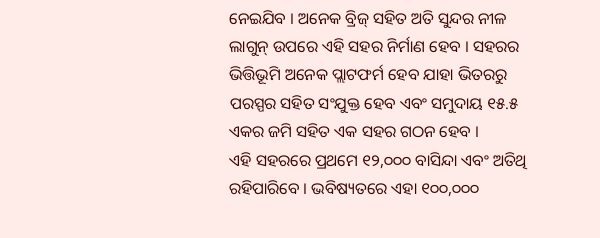ନେଇଯିବ । ଅନେକ ବ୍ରିଜ୍ ସହିତ ଅତି ସୁନ୍ଦର ନୀଳ ଲାଗୁନ୍ ଉପରେ ଏହି ସହର ନିର୍ମାଣ ହେବ । ସହରର ଭିତ୍ତିଭୂମି ଅନେକ ପ୍ଲାଟଫର୍ମ ହେବ ଯାହା ଭିତରରୁ ପରସ୍ପର ସହିତ ସଂଯୁକ୍ତ ହେବ ଏବଂ ସମୁଦାୟ ୧୫.୫ ଏକର ଜମି ସହିତ ଏକ ସହର ଗଠନ ହେବ ।
ଏହି ସହରରେ ପ୍ରଥମେ ୧୨,୦୦୦ ବାସିନ୍ଦା ଏବଂ ଅତିଥି ରହିପାରିବେ । ଭବିଷ୍ୟତରେ ଏହା ୧୦୦,୦୦୦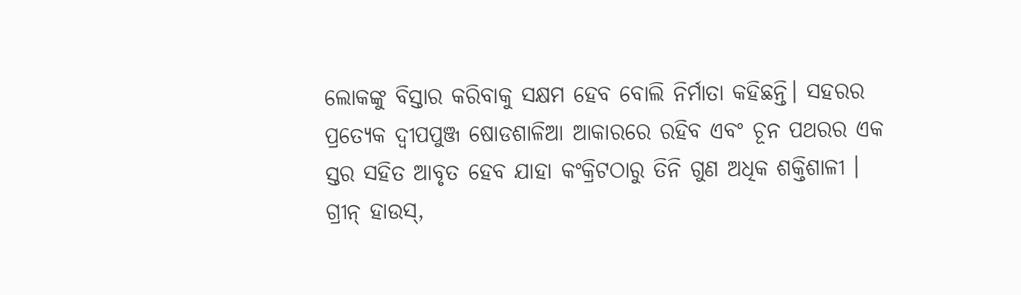ଲୋକଙ୍କୁ ବିସ୍ତାର କରିବାକୁ ସକ୍ଷମ ହେବ ବୋଲି ନିର୍ମାତା କହିଛନ୍ତି। ସହରର ପ୍ରତ୍ୟେକ ଦ୍ୱୀପପୁଞ୍ଜ ଷୋଡଶାଳିଆ ଆକାରରେ ରହିବ ଏବଂ ଚୂନ ପଥରର ଏକ ସ୍ତର ସହିତ ଆବୃତ ହେବ ଯାହା କଂକ୍ରିଟଠାରୁ ତିନି ଗୁଣ ଅଧିକ ଶକ୍ତିଶାଳୀ । ଗ୍ରୀନ୍ ହାଉସ୍,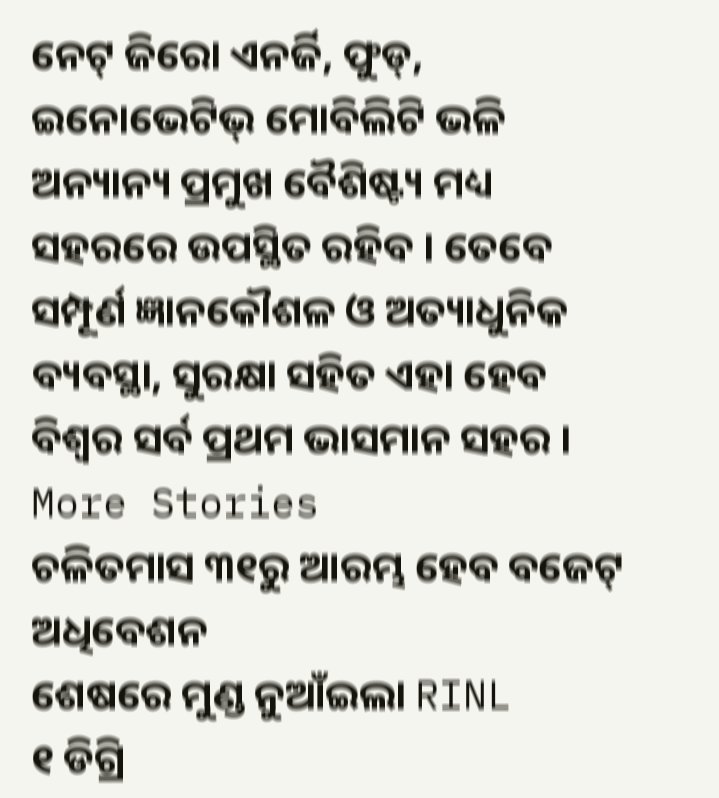ନେଟ୍ ଜିରୋ ଏନର୍ଜି, ଫୁଡ୍, ଇନୋଭେଟିଭ୍ ମୋବିଲିଟି ଭଳି ଅନ୍ୟାନ୍ୟ ପ୍ରମୁଖ ବୈଶିଷ୍ଟ୍ୟ ମଧ୍ୟ ସହରରେ ଉପସ୍ଥିତ ରହିବ । ତେବେ ସମ୍ପୂର୍ଣ ଜ୍ଞାନକୌଶଳ ଓ ଅତ୍ୟାଧୁନିକ ବ୍ୟବସ୍ଥା, ସୁରକ୍ଷା ସହିତ ଏହା ହେବ ବିଶ୍ୱର ସର୍ବ ପ୍ରଥମ ଭାସମାନ ସହର ।
More Stories
ଚଳିତମାସ ୩୧ରୁ ଆରମ୍ଭ ହେବ ବଜେଟ୍ ଅଧିବେଶନ
ଶେଷରେ ମୁଣ୍ଡ ନୁଆଁଇଲା RINL
୧ ଡିଗ୍ରି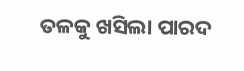ତଳକୁ ଖସିଲା ପାରଦ